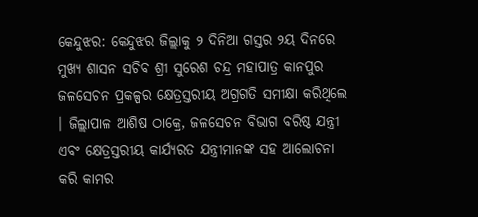କେନ୍ଦୁଝର: କେନ୍ଦୁଝର ଜିଲ୍ଲାକୁ ୨ ଦିନିଆ ଗସ୍ତର ୨ୟ ଦିନରେ ମୁଖ୍ୟ ଶାସନ ସଚିବ ଶ୍ରୀ ସୁରେଶ ଚନ୍ଦ୍ର ମହାପାତ୍ର କାନପୁର ଜଳସେଚନ ପ୍ରକଳ୍ପର କ୍ଷେତ୍ରସ୍ତରୀୟ ଅଗ୍ରଗତି ସମୀକ୍ଷା କରିଥିଲେ । ଜିଲ୍ଲାପାଳ ଆଶିଷ ଠାକ୍ରେ, ଜଳସେଚନ ବିଭାଗ ବରିଷ୍ଠ ଯନ୍ତ୍ରୀ ଏବଂ କ୍ଷେତ୍ରସ୍ତରୀୟ କାର୍ଯ୍ୟରତ ଯନ୍ତ୍ରୀମାନଙ୍କ ସହ ଆଲୋଚନା କରି କାମର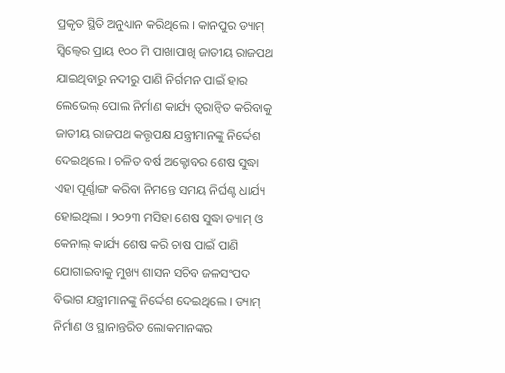ପ୍ରକୃତ ସ୍ଥିତି ଅନୁଧ୍ୟାନ କରିଥିଲେ । କାନପୁର ଡ୍ୟାମ୍ ସ୍ୱିଲ୍ୱେର ପ୍ରାୟ ୧୦୦ ମି ପାଖାପାଖି ଜାତୀୟ ରାଜପଥ ଯାଇଥିବାରୁ ନଦୀରୁ ପାଣି ନିର୍ଗମନ ପାଇଁ ହାର ଲେଭେଲ୍ ପୋଲ ନିର୍ମାଣ କାର୍ଯ୍ୟ ତ୍ୱରାନ୍ୱିତ କରିବାକୁ ଜାତୀୟ ରାଜପଥ କତ୍ତୃପକ୍ଷ ଯନ୍ତ୍ରୀମାନଙ୍କୁ ନିର୍ଦ୍ଦେଶ ଦେଇଥିଲେ । ଚଳିତ ବର୍ଷ ଅକ୍ଟୋବର ଶେଷ ସୁଦ୍ଧା ଏହା ପୂର୍ଣ୍ଣାଙ୍ଗ କରିବା ନିମନ୍ତେ ସମୟ ନିର୍ଘଣ୍ଟ ଧାର୍ଯ୍ୟ ହୋଇଥିଲା । ୨୦୨୩ ମସିହା ଶେଷ ସୁଦ୍ଧା ଡ୍ୟାମ୍ ଓ କେନାଲ୍ କାର୍ଯ୍ୟ ଶେଷ କରି ଚାଷ ପାଇଁ ପାଣି ଯୋଗାଇବାକୁ ମୁଖ୍ୟ ଶାସନ ସଚିବ ଜଳସଂପଦ ବିଭାଗ ଯନ୍ତ୍ରୀମାନଙ୍କୁ ନିର୍ଦ୍ଦେଶ ଦେଇଥିଲେ । ଡ୍ୟାମ୍ ନିର୍ମାଣ ଓ ସ୍ଥାନାନ୍ତରିତ ଲୋକମାନଙ୍କର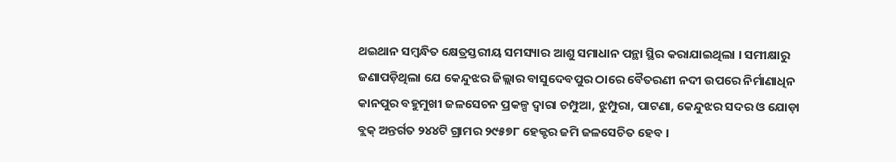ଥଇଥାନ ସମ୍ବନ୍ଧିତ କ୍ଷେତ୍ରସ୍ତରୀୟ ସମସ୍ୟାର ଆଶୁ ସମାଧାନ ପନ୍ଥା ସ୍ଥିର କରାଯାଇଥିଲା । ସମୀକ୍ଷାରୁ ଜଣାପଡ଼ିଥିଲା ଯେ କେନ୍ଦୁଝର ଜିଲ୍ଲାର ବାସୁଦେବପୁର ଠାରେ ବୈତରଣୀ ନଦୀ ଉପରେ ନିର୍ମାଣାଧିନ କାନପୁର ବହୁମୁଖୀ ଜଳସେଚନ ପ୍ରକଳ୍ପ ଦ୍ୱାରା ଚମ୍ପୁଆ, ଝୁମ୍ପୁରା, ପାଟଣା, କେନ୍ଦୁଝର ସଦର ଓ ଯୋଡ଼ା ବ୍ଲକ୍ ଅନ୍ତର୍ଗତ ୨୪୪ଟି ଗ୍ରାମର ୨୯୫୭୮ ହେକ୍ଟର ଜମି ଜଳସେଚିତ ହେବ ।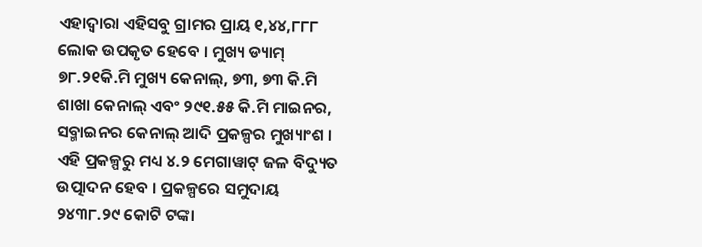ଏହାଦ୍ୱାରା ଏହିସବୁ ଗ୍ରାମର ପ୍ରାୟ ୧,୪୪,୮୮୮ ଲୋକ ଉପକୃତ ହେବେ । ମୁଖ୍ୟ ଡ୍ୟାମ୍ ୭୮.୨୧କି.ମି ମୁଖ୍ୟ କେନାଲ୍, ୭୩, ୭୩ କି.ମି ଶାଖା କେନାଲ୍ ଏବଂ ୨୯୧.୫୫ କି.ମି ମାଇନର, ସବ୍ମାଇନର କେନାଲ୍ ଆଦି ପ୍ରକଳ୍ପର ମୁଖ୍ୟାଂଶ । ଏହି ପ୍ରକଳ୍ପରୁ ମଧ୍ୟ ୪.୨ ମେଗାୱାଟ୍ ଜଳ ବିଦ୍ୟୁତ ଉତ୍ପାଦନ ହେବ । ପ୍ରକଳ୍ପରେ ସମୁଦାୟ ୨୪୩୮.୨୯ କୋଟି ଟଙ୍କା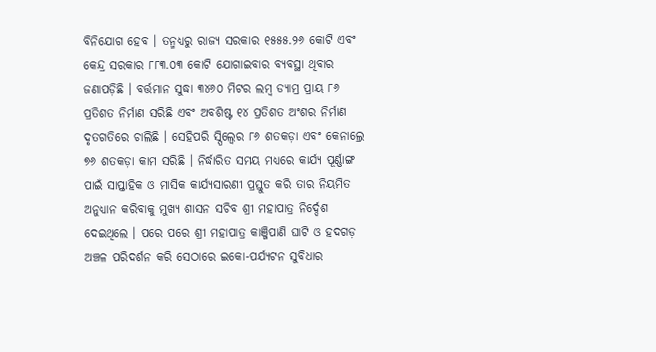ବିନିଯୋଗ ହେବ । ତନ୍ମଧ୍ୟରୁ ରାଜ୍ୟ ସରକାର ୧୫୫୫.୨୬ କୋଟି ଏବଂ କେନ୍ଦ୍ର ସରକାର ୮୮୩.୦୩ କୋଟି ଯୋଗାଇବାର ବ୍ୟବସ୍ଥା ଥିବାର ଜଣାପଡ଼ିଛି । ବର୍ତ୍ତମାନ ସୁଦ୍ଧା ୩୪୬୦ ମିଟର ଲମ୍ବ ଡ୍ୟାମ୍ର ପ୍ରାୟ ୮୬ ପ୍ରତିଶତ ନିର୍ମାଣ ସରିଛି ଏବଂ ଅବଶିଷ୍ଟ ୧୪ ପ୍ରତିଶତ ଅଂଶର ନିର୍ମାଣ ଦୃତଗତିରେ ଚାଲିଛି । ସେହିପରି ସ୍ପିଲ୍ୱେର ୮୬ ଶତକଡ଼ା ଏବଂ କେନାଲ୍ରେ ୭୬ ଶତକଡ଼ା କାମ ସରିଛି । ନିର୍ଦ୍ଧାରିତ ସମୟ ମଧ୍ୟରେ କାର୍ଯ୍ୟ ପୂର୍ଣ୍ଣାଙ୍ଗ ପାଇଁ ସାପ୍ତାହିକ ଓ ମାସିକ କାର୍ଯ୍ୟସାରଣୀ ପ୍ରସ୍ତୁତ କରି ତାର ନିୟମିତ ଅନୁଧ୍ୟାନ କରିବାକୁ ମୁଖ୍ୟ ଶାସନ ସଚିବ ଶ୍ରୀ ମହାପାତ୍ର ନିର୍ଦ୍ଦେଶ ଦେଇଥିଲେ । ପରେ ପରେ ଶ୍ରୀ ମହାପାତ୍ର କାଞ୍ଜିପାଣି ଘାଟି ଓ ହଦଗଡ଼ ଅଞ୍ଚଳ ପରିଦର୍ଶନ କରି ସେଠାରେ ଇକୋ-ପର୍ଯ୍ୟଟନ ସୁବିଧାର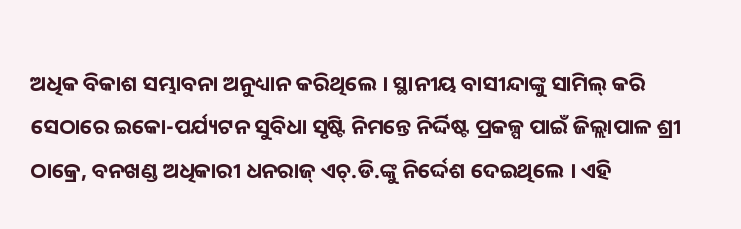ଅଧିକ ବିକାଶ ସମ୍ଭାବନା ଅନୁଧ୍ୟାନ କରିଥିଲେ । ସ୍ଥାନୀୟ ବାସୀନ୍ଦାଙ୍କୁ ସାମିଲ୍ କରି ସେଠାରେ ଇକୋ-ପର୍ଯ୍ୟଟନ ସୁବିଧା ସୃଷ୍ଟି ନିମନ୍ତେ ନିର୍ଦ୍ଦିଷ୍ଟ ପ୍ରକଳ୍ପ ପାଇଁ ଜିଲ୍ଲାପାଳ ଶ୍ରୀ ଠାକ୍ରେ, ବନଖଣ୍ଡ ଅଧିକାରୀ ଧନରାଜ୍ ଏଚ୍.ଡି.ଙ୍କୁ ନିର୍ଦ୍ଦେଶ ଦେଇଥିଲେ । ଏହି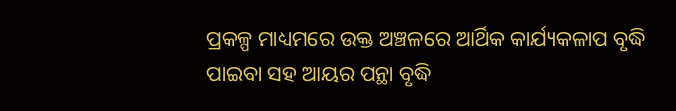ପ୍ରକଳ୍ପ ମାଧ୍ୟମରେ ଉକ୍ତ ଅଞ୍ଚଳରେ ଆର୍ଥିକ କାର୍ଯ୍ୟକଳାପ ବୃଦ୍ଧି ପାଇବା ସହ ଆୟର ପନ୍ଥା ବୃଦ୍ଧି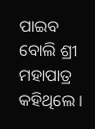ପାଇବ ବୋଲି ଶ୍ରୀ ମହାପାତ୍ର କହିଥିଲେ ।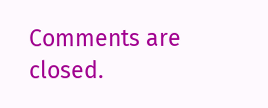Comments are closed.